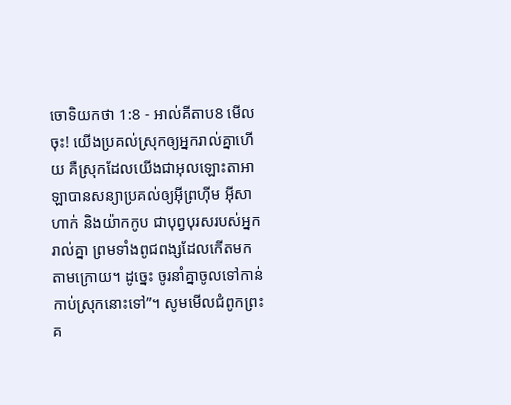ចោទិយកថា 1:8 - អាល់គីតាប8 មើលចុះ! យើងប្រគល់ស្រុកឲ្យអ្នករាល់គ្នាហើយ គឺស្រុកដែលយើងជាអុលឡោះតាអាឡាបានសន្យាប្រគល់ឲ្យអ៊ីព្រហ៊ីម អ៊ីសាហាក់ និងយ៉ាកកូប ជាបុព្វបុរសរបស់អ្នករាល់គ្នា ព្រមទាំងពូជពង្សដែលកើតមកតាមក្រោយ។ ដូច្នេះ ចូរនាំគ្នាចូលទៅកាន់កាប់ស្រុកនោះទៅ”។ សូមមើលជំពូកព្រះគ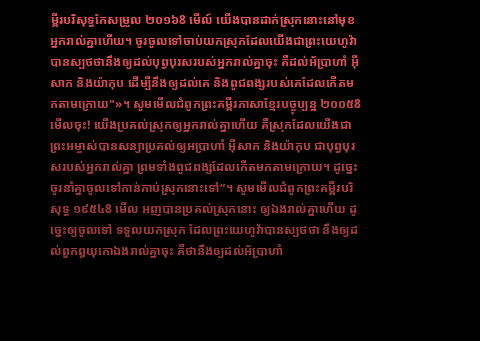ម្ពីរបរិសុទ្ធកែសម្រួល ២០១៦8 មើល៍ យើងបានដាក់ស្រុកនោះនៅមុខអ្នករាល់គ្នាហើយ។ ចូរចូលទៅចាប់យកស្រុកដែលយើងជាព្រះយេហូវ៉ាបានស្បថថានឹងឲ្យដល់បុព្វបុរសរបស់អ្នករាល់គ្នាចុះ គឺដល់អ័ប្រាហាំ អ៊ីសាក និងយ៉ាកុប ដើម្បីនឹងឲ្យដល់គេ និងពូជពង្សរបស់គេដែលកើតមកតាមក្រោយ"»។ សូមមើលជំពូកព្រះគម្ពីរភាសាខ្មែរបច្ចុប្បន្ន ២០០៥8 មើលចុះ! យើងប្រគល់ស្រុកឲ្យអ្នករាល់គ្នាហើយ គឺស្រុកដែលយើងជាព្រះអម្ចាស់បានសន្យាប្រគល់ឲ្យអប្រាហាំ អ៊ីសាក និងយ៉ាកុប ជាបុព្វបុរសរបស់អ្នករាល់គ្នា ព្រមទាំងពូជពង្សដែលកើតមកតាមក្រោយ។ ដូច្នេះ ចូរនាំគ្នាចូលទៅកាន់កាប់ស្រុកនោះទៅ”។ សូមមើលជំពូកព្រះគម្ពីរបរិសុទ្ធ ១៩៥៤8 មើល អញបានប្រគល់ស្រុកនោះ ឲ្យឯងរាល់គ្នាហើយ ដូច្នេះឲ្យចូលទៅ ទទួលយកស្រុក ដែលព្រះយេហូវ៉ាបានស្បថថា នឹងឲ្យដល់ពួកឰយុកោឯងរាល់គ្នាចុះ គឺថានឹងឲ្យដល់អ័ប្រាហាំ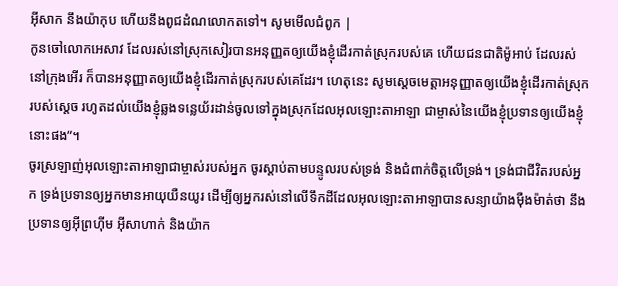អ៊ីសាក នឹងយ៉ាកុប ហើយនឹងពូជដំណលោកតទៅ។ សូមមើលជំពូក |
កូនចៅលោកអេសាវ ដែលរស់នៅស្រុកសៀរបានអនុញ្ញតឲ្យយើងខ្ញុំដើរកាត់ស្រុករបស់គេ ហើយជនជាតិម៉ូអាប់ ដែលរស់នៅក្រុងអើរ ក៏បានអនុញ្ញាតឲ្យយើងខ្ញុំដើរកាត់ស្រុករបស់គេដែរ។ ហេតុនេះ សូមស្តេចមេត្តាអនុញ្ញាតឲ្យយើងខ្ញុំដើរកាត់ស្រុករបស់ស្តេច រហូតដល់យើងខ្ញុំឆ្លងទន្លេយ័រដាន់ចូលទៅក្នុងស្រុកដែលអុលឡោះតាអាឡា ជាម្ចាស់នៃយើងខ្ញុំប្រទានឲ្យយើងខ្ញុំនោះផង”។
ចូរស្រឡាញ់អុលឡោះតាអាឡាជាម្ចាស់របស់អ្នក ចូរស្តាប់តាមបន្ទូលរបស់ទ្រង់ និងជំពាក់ចិត្តលើទ្រង់។ ទ្រង់ជាជីវិតរបស់អ្នក ទ្រង់ប្រទានឲ្យអ្នកមានអាយុយឺនយូរ ដើម្បីឲ្យអ្នករស់នៅលើទឹកដីដែលអុលឡោះតាអាឡាបានសន្យាយ៉ាងម៉ឺងម៉ាត់ថា នឹងប្រទានឲ្យអ៊ីព្រហ៊ីម អ៊ីសាហាក់ និងយ៉ាក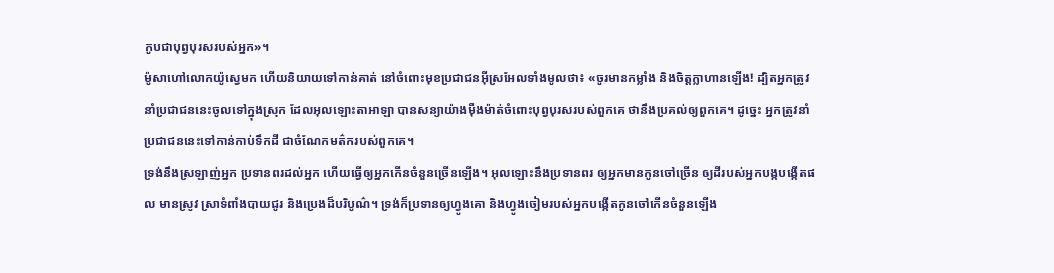កូបជាបុព្វបុរសរបស់អ្នក»។
ម៉ូសាហៅលោកយ៉ូស្វេមក ហើយនិយាយទៅកាន់គាត់ នៅចំពោះមុខប្រជាជនអ៊ីស្រអែលទាំងមូលថា៖ «ចូរមានកម្លាំង និងចិត្តក្លាហានឡើង! ដ្បិតអ្នកត្រូវនាំប្រជាជននេះចូលទៅក្នុងស្រុក ដែលអុលឡោះតាអាឡា បានសន្យាយ៉ាងម៉ឺងម៉ាត់ចំពោះបុព្វបុរសរបស់ពួកគេ ថានឹងប្រគល់ឲ្យពួកគេ។ ដូច្នេះ អ្នកត្រូវនាំប្រជាជននេះទៅកាន់កាប់ទឹកដី ជាចំណែកមត៌ករបស់ពួកគេ។
ទ្រង់នឹងស្រឡាញ់អ្នក ប្រទានពរដល់អ្នក ហើយធ្វើឲ្យអ្នកកើនចំនួនច្រើនឡើង។ អុលឡោះនឹងប្រទានពរ ឲ្យអ្នកមានកូនចៅច្រើន ឲ្យដីរបស់អ្នកបង្កបង្កើតផល មានស្រូវ ស្រាទំពាំងបាយជូរ និងប្រេងដ៏បរិបូណ៌។ ទ្រង់ក៏ប្រទានឲ្យហ្វូងគោ និងហ្វូងចៀមរបស់អ្នកបង្កើតកូនចៅកើនចំនួនឡើង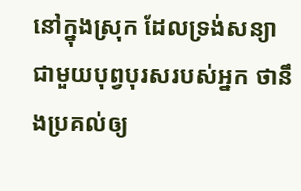នៅក្នុងស្រុក ដែលទ្រង់សន្យាជាមួយបុព្វបុរសរបស់អ្នក ថានឹងប្រគល់ឲ្យ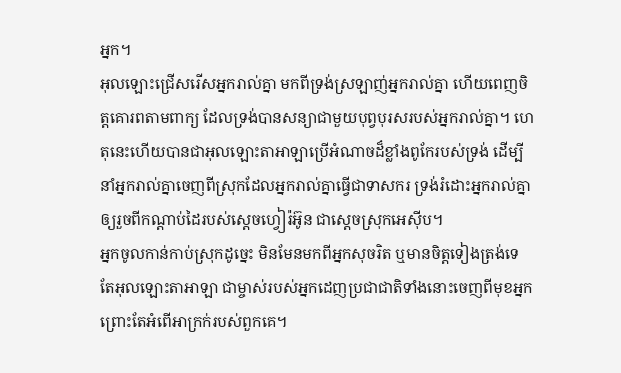អ្នក។
អុលឡោះជ្រើសរើសអ្នករាល់គ្នា មកពីទ្រង់ស្រឡាញ់អ្នករាល់គ្នា ហើយពេញចិត្តគោរពតាមពាក្យ ដែលទ្រង់បានសន្យាជាមួយបុព្វបុរសរបស់អ្នករាល់គ្នា។ ហេតុនេះហើយបានជាអុលឡោះតាអាឡាប្រើអំណាចដ៏ខ្លាំងពូកែរបស់ទ្រង់ ដើម្បីនាំអ្នករាល់គ្នាចេញពីស្រុកដែលអ្នករាល់គ្នាធ្វើជាទាសករ ទ្រង់រំដោះអ្នករាល់គ្នា ឲ្យរួចពីកណ្តាប់ដៃរបស់ស្តេចហ្វៀរ៉អ៊ូន ជាស្តេចស្រុកអេស៊ីប។
អ្នកចូលកាន់កាប់ស្រុកដូច្នេះ មិនមែនមកពីអ្នកសុចរិត ឬមានចិត្តទៀងត្រង់ទេ តែអុលឡោះតាអាឡា ជាម្ចាស់របស់អ្នកដេញប្រជាជាតិទាំងនោះចេញពីមុខអ្នក ព្រោះតែអំពើអាក្រក់របស់ពួកគេ។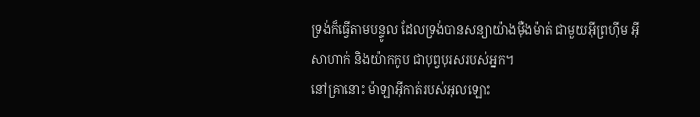ទ្រង់ក៏ធ្វើតាមបន្ទូល ដែលទ្រង់បានសន្យាយ៉ាងម៉ឺងម៉ាត់ ជាមួយអ៊ីព្រហ៊ីម អ៊ីសាហាក់ និងយ៉ាកកូប ជាបុព្វបុរសរបស់អ្នក។
នៅគ្រានោះ ម៉ាឡាអ៊ីកាត់របស់អុលឡោះ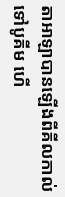តាអាឡាបានឡើងពីគីលកាល់ទៅបូគីម ហើ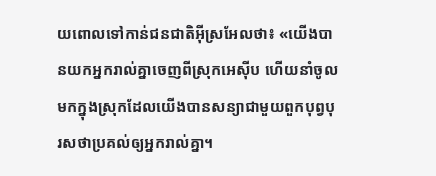យពោលទៅកាន់ជនជាតិអ៊ីស្រអែលថា៖ «យើងបានយកអ្នករាល់គ្នាចេញពីស្រុកអេស៊ីប ហើយនាំចូលមកក្នុងស្រុកដែលយើងបានសន្យាជាមួយពួកបុព្វបុរសថាប្រគល់ឲ្យអ្នករាល់គ្នា។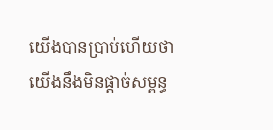យើងបានប្រាប់ហើយថា យើងនឹងមិនផ្តាច់សម្ពន្ធ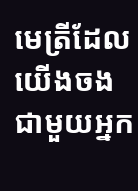មេត្រីដែលយើងចងជាមួយអ្នក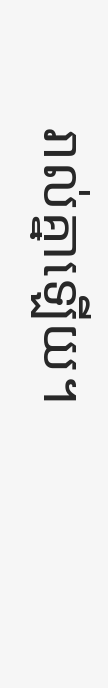រាល់គ្នាឡើយ។